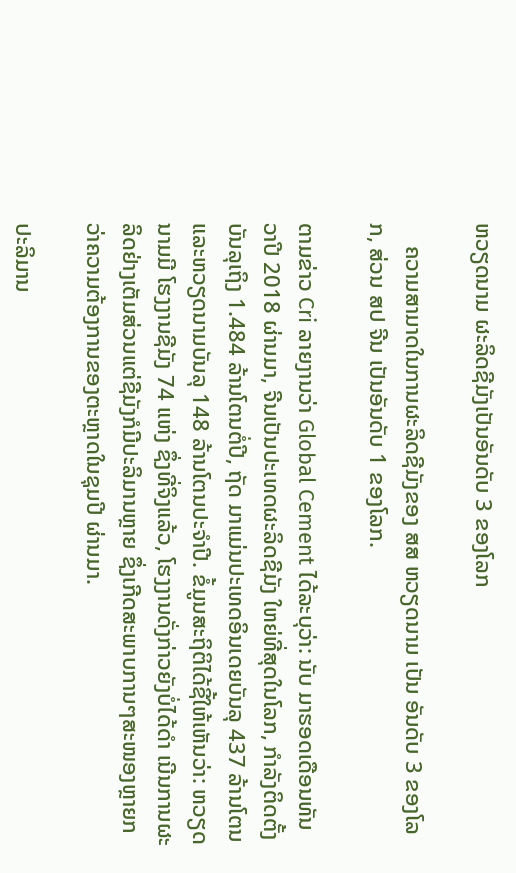ຫວຽດນາມ ຜະລິດຊີມັງເປັນອັນດັບ 3 ຂອງໂລກ

    ຄວາມສາມາດໃນການຜະລິດຊີມັງຂອງ ສສ ຫວຽດນາມ ເປັນ ອັນດັບ 3 ຂອງໂລກ, ສ່ວນ ສປ ຈີນ ເປັນອັນດັບ 1 ຂອງໂລກ.

ຕາມຂ່າວ Cri ລາຍງານວ່າ Global Cement ໄດ້ລະບຸວ່າ: ນັບ ມາຮອດເດືອນທັນວາປີ 2018 ຜ່ານມາ, ຈີນເປັນປະເທດຜະລິດຊີມັງ ໃຫຍ່ທີ່ສຸດໃນໂລກ, ກຳລັງຕິດຕັ້ງບັນລຸເຖິງ 1.484 ລ້ານໂຕນຕໍ່ປີ, ຖັດ ມາແມ່ນປະເທດອິນເດຍບັນລຸ 437 ລ້ານໂຕນ ແລະຫວຽດນາມບັນລຸ 148 ລ້ານໂຕນປະຈຳປີ. ຂໍ້ມູນສະຖິຕິໄດ້ຊີ້ໃຫ້ເຫັນວ່າ: ຫວຽດນາມມີ ໂຮງງານຊີມັງ 74 ແຫ່ງ ຊຶ່ງທີ່ຈິງແລ້ວ, ໂຮງງານດັ່ງກ່າວຍັງບໍ່ໄດ້ດຳ ເນີນການຜະລິດຢ່າງເຕັມສ່ວນແຕ່ຊີມັງກໍມີປະລິມານຫຼາຍ ຊຶ່ງເກີດສະພາບການໆສະໜອງຫຼາຍກວ່າຄວາມຕ້ອງການຂອງຕະຫຼາດໃນຊຸມປີ ຜ່ານມາ.

ປະລິມານ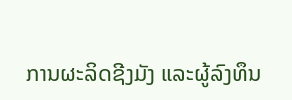ການຜະລິດຊີງມັງ ແລະຜູ້ລົງທຶນ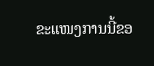ຂະແໜງການນີ້ຂອ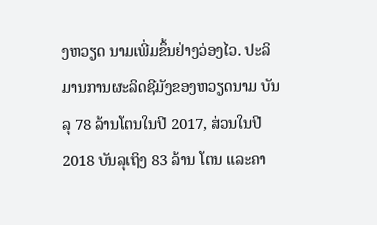ງຫວຽດ ນາມເພີ່ມຂຶ້ນຢ່າງວ່ອງໄວ. ປະລິມານການຜະລິດຊີມັງຂອງຫວຽດນາມ ບັນລຸ 78 ລ້ານໂຕນໃນປີ 2017, ສ່ວນໃນປີ 2018 ບັນລຸເຖິງ 83 ລ້ານ ໂຕນ ແລະຄາ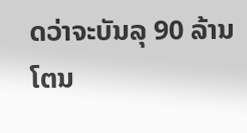ດວ່າຈະບັນລຸ 90 ລ້ານໂຕນ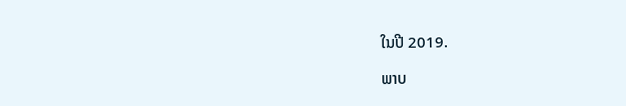ໃນປີ 2019.

ພາບ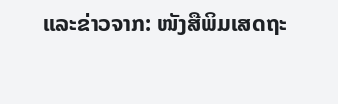ແລະຂ່າວຈາກ: ໜັງສືພິມເສດຖະ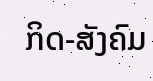ກິດ-ສັງຄົມ